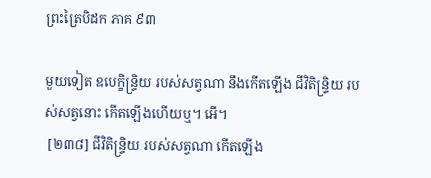ព្រះត្រៃបិដក ភាគ ៩៣

មួយទៀត ឧបេក្ខិន្ទ្រិយ របស់សត្វណា នឹងកើតឡើង ជីវិតិន្ទ្រិយ របស់សត្វនោះ កើតឡើងហើយឬ។ អើ។
 [២៣៨] ជីវិតិន្ទ្រិយ របស់សត្វណា កើតឡើង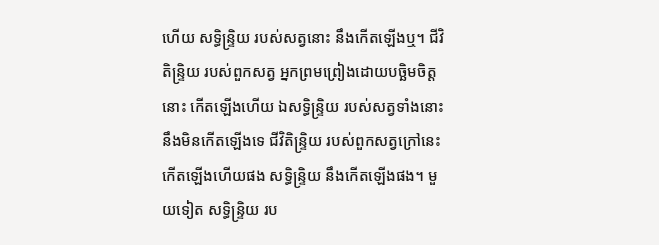ហើយ សទ្ធិន្ទ្រិយ របស់សត្វនោះ នឹងកើតឡើងឬ។ ជីវិតិន្ទ្រិយ របស់ពួកសត្វ អ្នកព្រមព្រៀងដោយបច្ឆិមចិត្តនោះ កើតឡើងហើយ ឯសទ្ធិន្ទ្រិយ របស់សត្វទាំងនោះ នឹងមិនកើតឡើងទេ ជីវិតិន្ទ្រិយ របស់ពួកសត្វក្រៅនេះ កើតឡើងហើយផង សទ្ធិន្ទ្រិយ នឹងកើតឡើងផង។ មួយទៀត សទ្ធិន្ទ្រិយ រប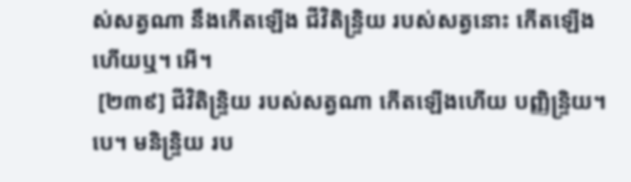ស់សត្វណា នឹងកើតឡើង ជីវិតិន្ទ្រិយ របស់សត្វនោះ កើតឡើងហើយឬ។ អើ។
 [២៣៩] ជីវិតិន្ទ្រិយ របស់សត្វណា កើតឡើងហើយ បញ្ញិន្ទ្រិយ។បេ។ មនិន្ទ្រិយ រប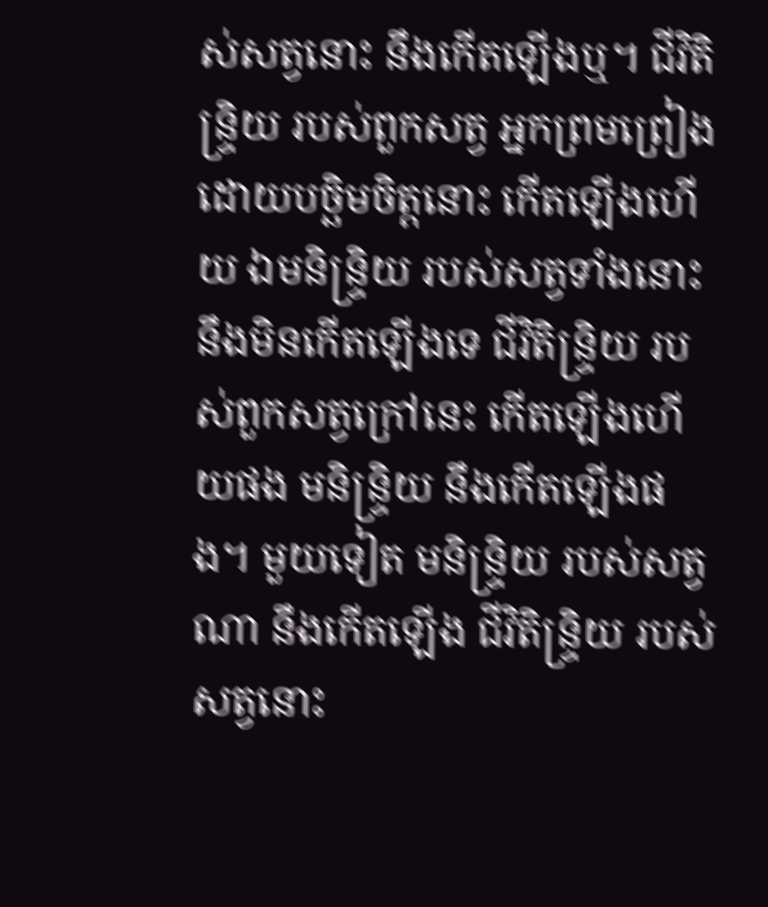ស់សត្វនោះ នឹងកើតឡើងឬ។ ជីវិតិន្ទ្រិយ របស់ពួកសត្វ អ្នកព្រមព្រៀងដោយបច្ឆិមចិត្តនោះ កើតឡើងហើយ ឯមនិន្ទ្រិយ របស់សត្វទាំងនោះ នឹងមិនកើតឡើងទេ ជីវិតិន្ទ្រិយ របស់ពួកសត្វក្រៅនេះ កើតឡើងហើយផង មនិន្ទ្រិយ នឹងកើតឡើងផង។ មួយទៀត មនិន្ទ្រិយ របស់សត្វណា នឹងកើតឡើង ជីវិតិន្ទ្រិយ របស់សត្វនោះ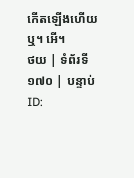កើតឡើងហើយឬ។ អើ។
ថយ | ទំព័រទី ១៧០ | បន្ទាប់
ID: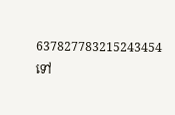637827783215243454
ទៅ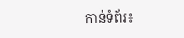កាន់ទំព័រ៖